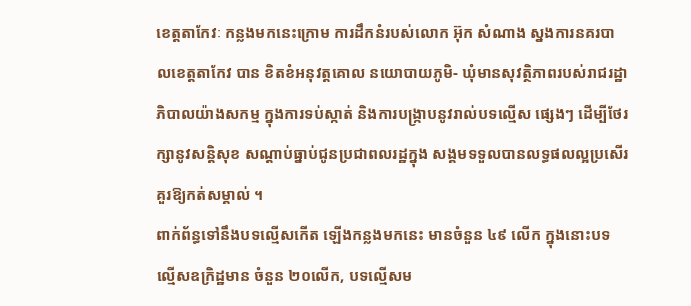ខេត្តតាកែវៈ កន្លងមកនេះក្រោម ការដឹកនំរបស់លោក អ៊ុក សំណាង ស្នងការនគរបាលខេត្តតាកែវ បាន ខិតខំអនុវត្តគោល នយោបាយភូមិ- ឃុំមានសុវត្ថិភាពរបស់រាជរដ្ឋាភិបាលយ៉ាងសកម្ម ក្នុងការទប់ស្កាត់ និងការបង្ក្រាបនូវរាល់បទល្មើស ផ្សេងៗ ដើម្បីថែរក្សានូវសន្តិសុខ សណ្តាប់ធ្នាប់ជូនប្រជាពលរដ្ឋក្នុង សង្គមទទួលបានលទ្ធផលល្អប្រសើរ គួរឱ្យកត់សម្គាល់ ។
ពាក់ព័ន្ធទៅនឹងបទល្មើសកើត ឡើងកន្លងមកនេះ មានចំនួន ៤៩ លើក ក្នុងនោះបទល្មើសឧក្រិដ្ឋមាន ចំនួន ២០លើក, បទល្មើសម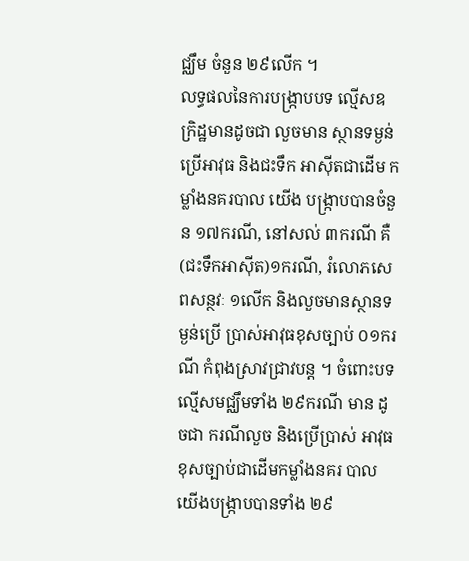ជ្ឈឹម ចំនួន ២៩លើក ។
លទ្ធផលនៃការបង្ក្រាបបទ ល្មើសឧក្រិដ្ឋមានដូចជា លួចមាន ស្ថានទម្ងន់ប្រើអាវុធ និងជះទឹក អាស៊ីតជាដើម កម្លាំងនគរបាល យើង បង្ក្រាបបានចំនួន ១៧ករណី, នៅសល់ ៣ករណី គឺ(ជះទឹកអាស៊ីត)១ករណី, រំលោភសេពសន្ថវៈ ១លើក និងលួចមានស្ថានទម្ងន់ប្រើ ប្រាស់អាវុធខុសច្បាប់ ០១ករណី កំពុងស្រាវជ្រាវបន្ត ។ ចំពោះបទ ល្មើសមជ្ឈឹមទាំង ២៩ករណី មាន ដូចជា ករណីលួច និងប្រើប្រាស់ អាវុធខុសច្បាប់ជាដើមកម្លាំងនគរ បាលយើងបង្ក្រាបបានទាំង ២៩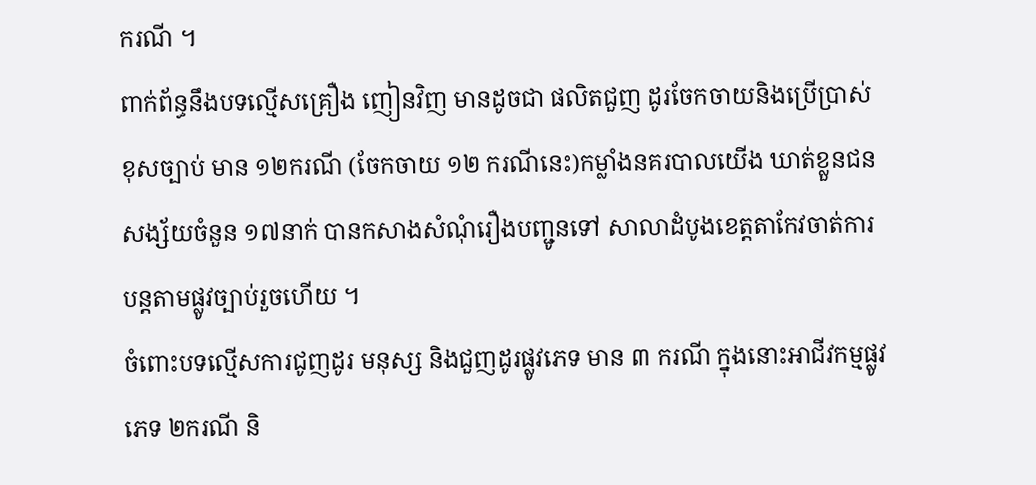ករណី ។
ពាក់ព័ន្ធនឹងបទល្មើសគ្រឿង ញៀនវិញ មានដូចជា ផលិតជួញ ដូរចែកចាយនិងប្រើប្រាស់ខុសច្បាប់ មាន ១២ករណី (ចែកចាយ ១២ ករណីនេះ)កម្លាំងនគរបាលយើង ឃាត់ខ្លួនជនសង្ស័យចំនួន ១៧នាក់ បានកសាងសំណុំរឿងបញ្ជូនទៅ សាលាដំបូងខេត្តតាកែវចាត់ការ បន្តតាមផ្លូវច្បាប់រួចហើយ ។
ចំពោះបទល្មើសការជូញដូរ មនុស្ស និងជួញដូរផ្លូវភេទ មាន ៣ ករណី ក្នុងនោះអាជីវកម្មផ្លូវភេទ ២ករណី និ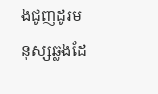ងជូញដូរមនុស្សឆ្លងដែ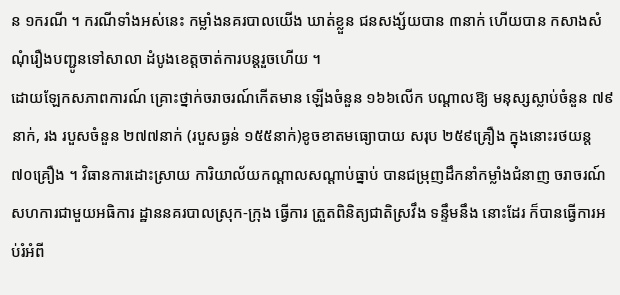ន ១ករណី ។ ករណីទាំងអស់នេះ កម្លាំងនគរបាលយើង ឃាត់ខ្លួន ជនសង្ស័យបាន ៣នាក់ ហើយបាន កសាងសំណុំរឿងបញ្ជូនទៅសាលា ដំបូងខេត្តចាត់ការបន្តរួចហើយ ។
ដោយឡែកសភាពការណ៍ គ្រោះថ្នាក់ចរាចរណ៍កើតមាន ឡើងចំនួន ១៦៦លើក បណ្តាលឱ្យ មនុស្សស្លាប់ចំនួន ៧៩នាក់, រង របួសចំនួន ២៧៧នាក់ (របួសធ្ងន់ ១៥៥នាក់)ខូចខាតមធ្យោបាយ សរុប ២៥៩គ្រឿង ក្នុងនោះរថយន្ត ៧០គ្រឿង ។ វិធានការដោះស្រាយ ការិយាល័យកណ្តាលសណ្តាប់ធ្នាប់ បានជម្រុញដឹកនាំកម្លាំងជំនាញ ចរាចរណ៍សហការជាមួយអធិការ ដ្ឋាននគរបាលស្រុក-ក្រុង ធ្វើការ ត្រួតពិនិត្យជាតិស្រវឹង ទន្ទឹមនឹង នោះដែរ ក៏បានធ្វើការអប់រំអំពី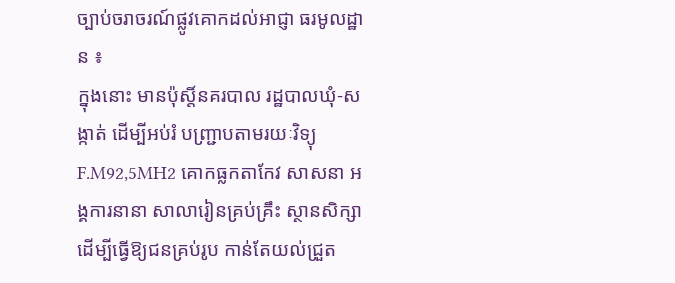ច្បាប់ចរាចរណ៍ផ្លូវគោកដល់អាជ្ញា ធរមូលដ្ឋាន ៖
ក្នុងនោះ មានប៉ុស្តិ៍នគរបាល រដ្ឋបាលឃុំ-សង្កាត់ ដើម្បីអប់រំ បញ្ជ្រាបតាមរយៈវិទ្យុ F.M92,5MH2 គោកធ្លកតាកែវ សាសនា អង្គការនានា សាលារៀនគ្រប់គ្រឹះ ស្ថានសិក្សាដើម្បីធ្វើឱ្យជនគ្រប់រូប កាន់តែយល់ជ្រួត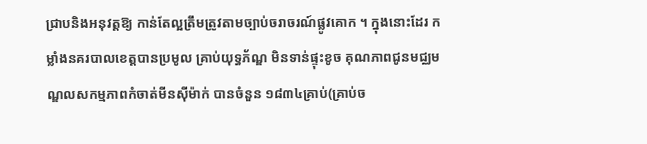ជ្រាបនិងអនុវត្តឱ្យ កាន់តែល្អត្រឹមត្រូវតាមច្បាប់ចរាចរណ៍ផ្លូវគោក ។ ក្នុងនោះដែរ កម្លាំងនគរបាលខេត្តបានប្រមូល គ្រាប់យុទ្ធភ័ណ្ឌ មិនទាន់ផ្ទុះខូច គុណភាពជូនមជ្ឈមណ្ឌលសកម្មភាពកំចាត់មីនស៊ីម៉ាក់ បានចំនួន ១៨៣៤គ្រាប់(គ្រាប់ច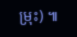ម្រុះ) ៕